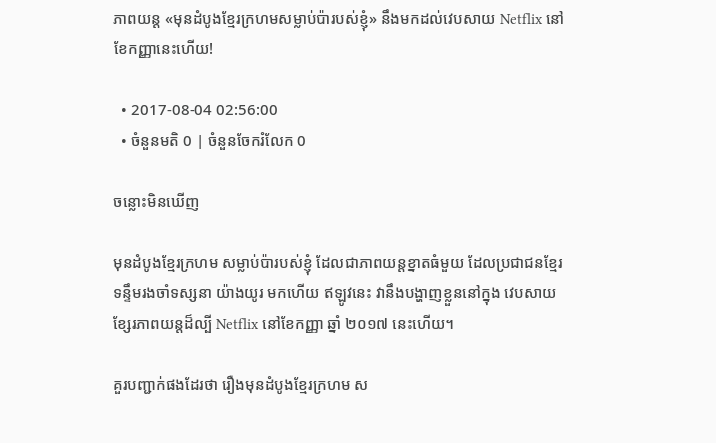ភាពយន្ត «មុនដំបូងខ្មែរក្រហមសម្លាប់ប៉ារបស់ខ្ញុំ» នឹងមកដល់វេបសាយ Netflix នៅខែកញ្ញានេះហើយ!

  • 2017-08-04 02:56:00
  • ចំនួនមតិ 0 | ចំនួនចែករំលែក 0

ចន្លោះមិនឃើញ

មុនដំបូងខ្មែរក្រហម សម្លាប់ប៉ារបស់ខ្ញុំ ដែលជាភាពយន្តខ្នាតធំមួយ ដែលប្រជាជនខ្មែរ ទន្ទឹមរងចាំទស្សនា យ៉ាងយូរ មកហើយ ឥឡូវនេះ វានឹងបង្ហាញខ្លួននៅក្នុង វេបសាយ ខ្សែរភាពយន្តដ៏ល្បី Netflix នៅខែកញ្ញា ឆ្នាំ ២០១៧ នេះហើយ។

គួរបញ្ជាក់ផងដែរថា រឿងមុនដំបូងខ្មែរក្រហម ស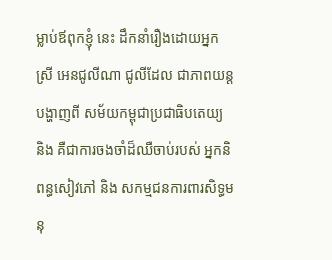ម្លាប់ឪពុកខ្ញុំ នេះ ដឹកនាំរឿងដោយអ្នកស្រី អេនជូលីណា ជូលីដែល ជាភាពយន្ត បង្ហាញពី សម័យកម្ពុជាប្រជាធិបតេយ្យ និង គឺជាការចងចាំដ៏ឈឺចាប់របស់ អ្នកនិពន្ធសៀវភៅ និង សកម្មជនការពារសិទ្ធមនុ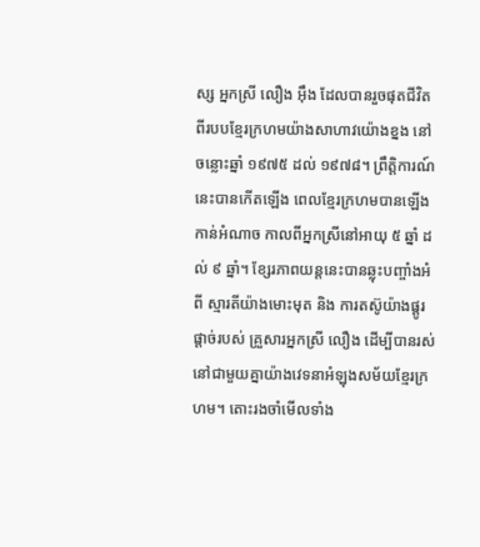ស្ស អ្នកស្រី លឿង អ៊ឹង ដែលបានរួចផុតជីវិតពីរបបខ្មែរក្រហមយ៉ាងសាហាវយ៉ោងខ្នង នៅចន្លោះឆ្នាំ ១៩៧៥ ដល់ ១៩៧៨។ ព្រឹត្តិការណ៍នេះបានកើតឡើង ពេលខ្មែរក្រហមបានឡើងកាន់អំណាច កាលពីអ្នកស្រីនៅអាយុ ៥ ឆ្នាំ ដល់ ៩ ឆ្នាំ។ ខ្សែរភាពយន្តនេះបានឆ្លុះបញ្ចាំងអំពី ស្មារតីយ៉ាងមោះមុត និង ការតស៊ូយ៉ាងផ្តូរផ្តាច់របស់ គ្រួសារអ្នកស្រី លឿង ដើម្បីបានរស់នៅជាមួយគ្នាយ៉ាងវេទនាអំឡុងសម័យខ្មែរក្រហម។ តោះរងចាំមើលទាំង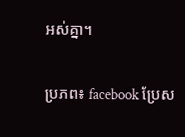អស់គ្នា។


ប្រភព៖ facebook ប្រែស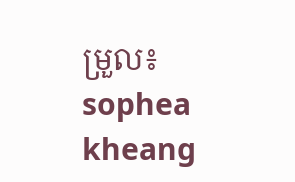ម្រួល៖ sophea kheang